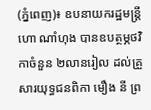(ភ្នំពេញ)៖ ឧបនាយករដ្ឋមន្រ្តី ហោ ណាំហុង បានឧបត្ថម្ភថវិកាចំនួន ២លានរៀល ដល់គ្រួសារយុទ្ធជនពិកា មឿង នី ព្រ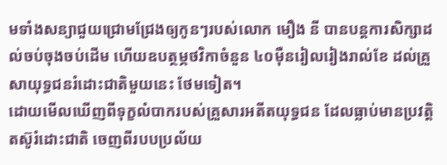មទាំងសន្យាជួយជ្រោមជ្រែងឲ្យកូនៗរបស់លោក មឿង នី បានបន្តការសិក្សាដល់ចប់ចុងចប់ដើម ហើយឧបត្ថម្ភថវិកាចំនួន ៤០ម៉ឺនរៀលរៀងរាល់ខែ ដល់គ្រួសាយុទ្ធជនរំដោះជាតិមួយនេះ ថែមទៀត។
ដោយមើលឃើញពីទុក្ខលំបាករបស់គ្រួសារអតីតយុទ្ធជន ដែលធ្លាប់មានប្រវត្តិតស៊ូរំដោះជាតិ ចេញពីរបបប្រល័យ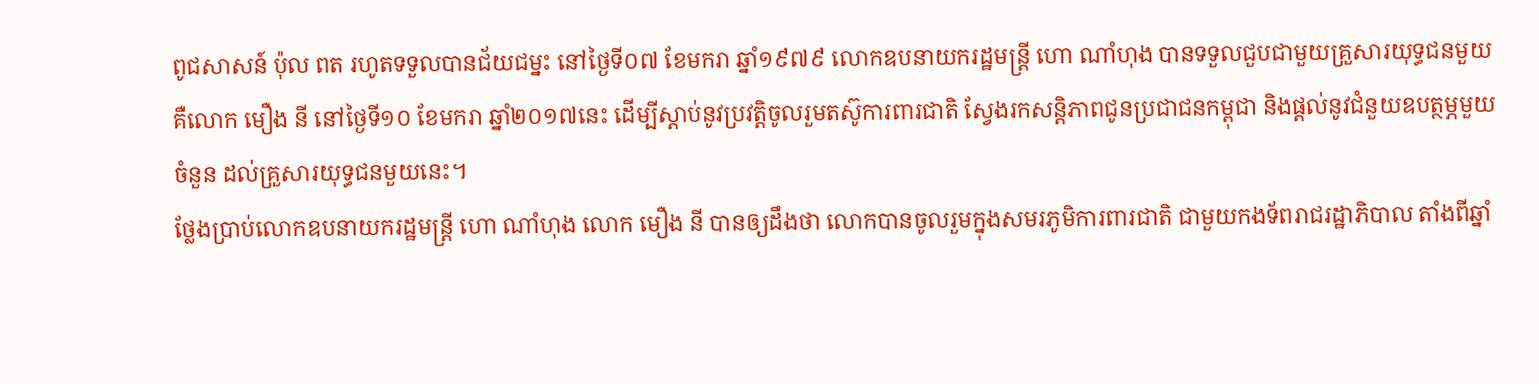ពូជសាសន៍ ប៉ុល ពត រហូតទទួលបានជ័យជម្នះ នៅថ្ងៃទី០៧ ខែមករា ឆ្នាំ១៩៧៩ លោកឧបនាយករដ្ឋមន្រ្តី ហោ ណាំហុង បានទទួលជួបជាមួយគ្រួសារយុទ្ធជនមួយ គឺលោក មឿង នី នៅថ្ងៃទី១០ ខែមករា ឆ្នាំ២០១៧នេះ ដើម្បីស្ដាប់នូវប្រវត្តិចូលរួមតស៊ូការពារជាតិ ស្វែងរកសន្តិភាពជូនប្រជាជនកម្ពុជា និងផ្ដល់នូវជំនួយឧបត្ថម្ភមួយចំនួន ដល់គ្រួសារយុទ្ធជនមួយនេះ។
ថ្លែងប្រាប់លោកឧបនាយករដ្ឋមន្រ្តី ហោ ណាំហុង លោក មឿង នី បានឲ្យដឹងថា លោកបានចូលរួមក្នុងសមរភូមិការពារជាតិ ជាមួយកងទ័ពរាជរដ្ឋាភិបាល តាំងពីឆ្នាំ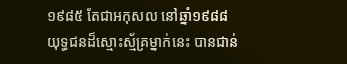១៩៨៥ តែជាអកុសល នៅឆ្នាំ១៩៨៨ យុទ្ធជនដ៏ស្មោះស្ម័គ្រម្នាក់នេះ បានជាន់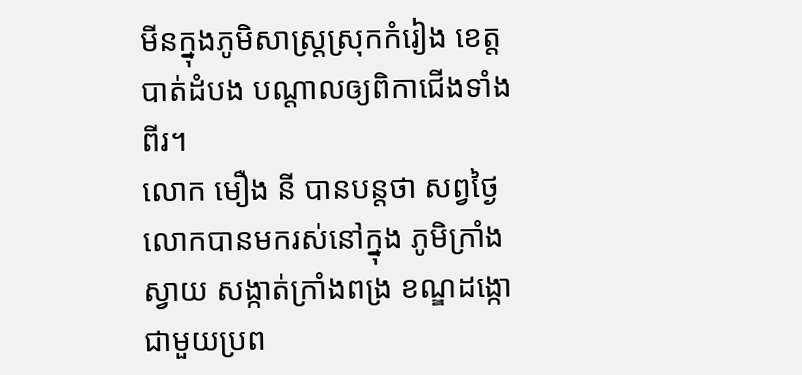មីនក្នុងភូមិសាស្រ្តស្រុកកំរៀង ខេត្តបាត់ដំបង បណ្ដាលឲ្យពិកាជើងទាំងពីរ។
លោក មឿង នី បានបន្តថា សព្វថ្ងៃលោកបានមករស់នៅក្នុង ភូមិក្រាំងស្វាយ សង្កាត់ក្រាំងពង្រ ខណ្ឌដង្កោ ជាមួយប្រព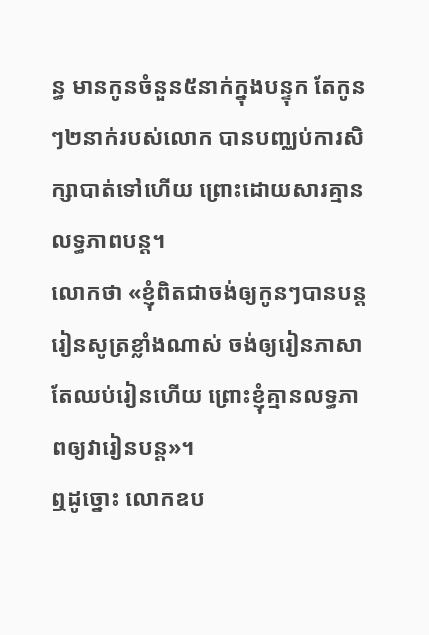ន្ធ មានកូនចំនួន៥នាក់ក្នុងបន្ទុក តែកូនៗ២នាក់របស់លោក បានបញ្ឈប់ការសិក្សាបាត់ទៅហើយ ព្រោះដោយសារគ្មានលទ្ធភាពបន្ត។
លោកថា «ខ្ញុំពិតជាចង់ឲ្យកូនៗបានបន្តរៀនសូត្រខ្លាំងណាស់ ចង់ឲ្យរៀនភាសា តែឈប់រៀនហើយ ព្រោះខ្ញុំគ្មានលទ្ធភាពឲ្យវារៀនបន្ត»។
ឮដូច្នោះ លោកឧប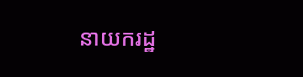នាយករដ្ឋ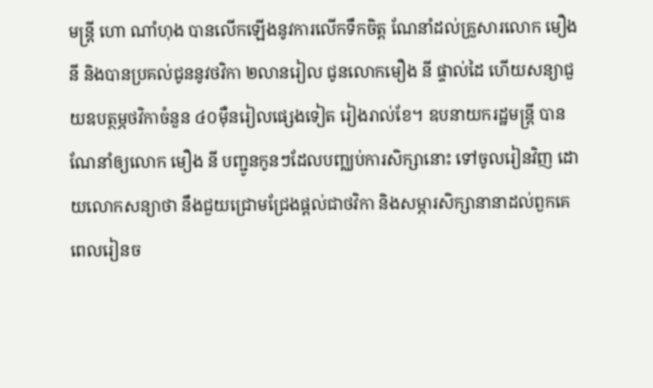មន្រ្តី ហោ ណាំហុង បានលើកឡើងនូវការលើកទឹកចិត្ត ណែនាំដល់គ្រួសារលោក មឿង នី និងបានប្រគល់ជូននូវថវិកា ២លានរៀល ជូនលោកមឿង នី ផ្ទាល់ដៃ ហើយសន្យាជួយឧបត្ថម្ភថវិកាចំនួន ៤០ម៉ឺនរៀលផ្សេងទៀត រៀងរាល់ខែ។ ឧបនាយករដ្ឋមន្រ្តី បានណែនាំឲ្យលោក មឿង នី បញ្ជូនកូនៗដែលបញ្ឈប់ការសិក្សានោះ ទៅចូលរៀនវិញ ដោយលោកសន្យាថា នឹងជួយជ្រោមជ្រែងផ្ដល់ជាថវិកា និងសម្ភារសិក្សានានាដល់ពួកគេ ពេលរៀនច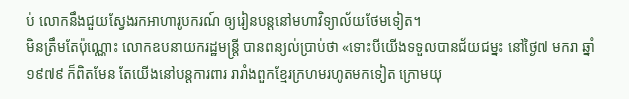ប់ លោកនឹងជួយស្វែងរកអាហារូបករណ៍ ឲ្យរៀនបន្តនៅមហាវិទ្យាល័យថែមទៀត។
មិនត្រឹមតែប៉ុណ្ណោះ លោកឧបនាយករដ្ឋមន្រ្តី បានពន្យល់ប្រាប់ថា «ទោះបីយើងទទួលបានជ័យជម្នះ នៅថ្ងៃ៧ មករា ឆ្នាំ១៩៧៩ ក៏ពិតមែន តែយើងនៅបន្តការពារ រារាំងពួកខ្មែរក្រហមរហូតមកទៀត ក្រោមយុ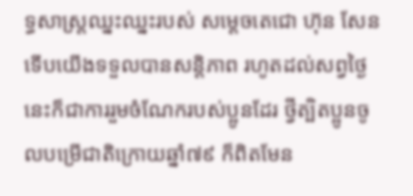ទ្ធសាស្រ្តឈ្នះឈ្នះរបស់ សម្ដេចតេជោ ហ៊ុន សែន ទើបយើងទទួលបានសន្តិភាព រហូតដល់សព្វថ្ងៃ នេះក៏ជាការរួមចំណែករបស់ប្អូនដែរ ថ្វីត្បិតប្អូនចូលបម្រើជាតិក្រោយឆ្នាំ៧៩ ក៏ពិតមែន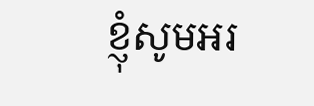ខ្ញុំសូមអរ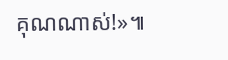គុណណាស់!»៕